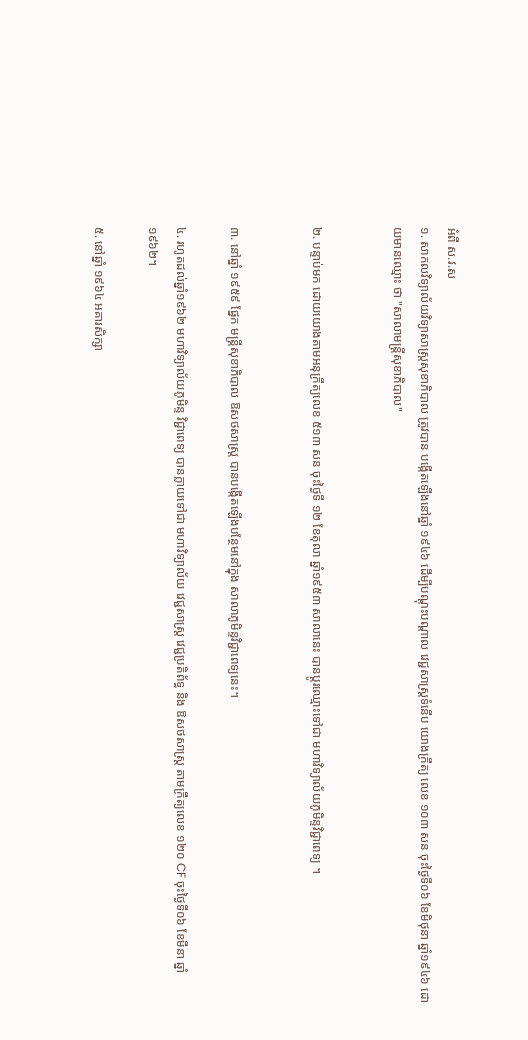អំពី ស.វ.ស
១. សាកលវិទ្យាល័យវិទ្យាសាស្រ្តសុខាភិបាល ត្រូវបាន បង្កើតឡើងនៅឆ្នាំ ១៩៤៦ ដើម្បីបណ្ដុះបណ្ដាល វេជ្ជសាស្រ្តទំនើប យោងក្រឹត្យ លេខ ១០៣ សន ចុះថ្ងៃទី០៦ ខែមិថុនា ឆ្នាំ១៩៤៦ ដោយមានឈ្មោះ ថា "សាលាមន្រ្តីសុខាភិបាល"


២. បន្ទាប់មក ដោយយោងតាមអនុក្រឹត្យលេខ ៥១៣ សន ចុះថ្ងៃទី ១២ ខែតុលា ឆ្នាំ១៩៥៣ សាលានេះ បានប្តូរឈ្មោះទៅជា មហាវិទ្យាល័យភូមិន្ទវិជ្ជាពេទ្យ ។


៣. នៅឆ្នាំ ១៩៥៩ ផ្នែក មន្រ្តីសុខាភិបាល ឱសថសាស្រ្ត បានបង្កើតឡើងបន្ថែមនៅក្នុង សាលាភូមិន្ទវិជ្ជាពេទ្យនេះ។

៤. រហូតដល់ឆ្នាំ១៩៦២ មហាវិទ្យាល័យភូមិន្ទ វិជ្ជាពេទ្យ បានក្លាយទៅជា មហាវិទ្យាល័យ វេជ្ជសាស្រ្ត វេជ្ជប្រតិព័ទ្ធ និង ឱសថសាស្ត្រ តាមក្រឹត្យលេខ ១២០ CF ចុះថ្ងៃទី០៦ ខែមីនា ឆ្នាំ១៩៦២។

៥. នៅឆ្នាំ ១៩៦៤ អគារសិក្សា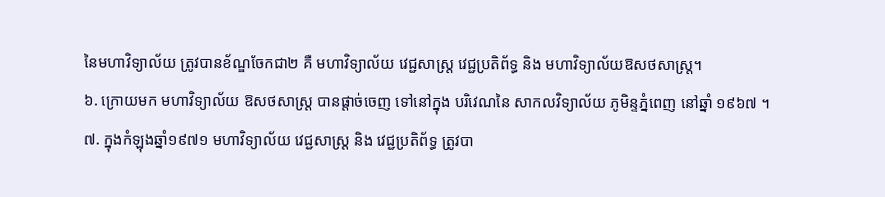នៃមហាវិទ្យាល័យ ត្រូវបានខ័ណ្ឌចែកជា២ គឺ មហាវិទ្យាល័យ វេជ្ជសាស្រ្ត វេជ្ជប្រតិព័ទ្ធ និង មហាវិទ្យាល័យឱសថសាស្រ្ត។
៦. ក្រោយមក មហាវិទ្យាល័យ ឱសថសាស្រ្ត បានផ្តាច់ចេញ ទៅនៅក្នុង បរិវេណនៃ សាកលវិទ្យាល័យ ភូមិន្ទភ្នំពេញ នៅឆ្នាំ ១៩៦៧ ។
៧. ក្នុងកំឡុងឆ្នាំ១៩៧១ មហាវិទ្យាល័យ វេជ្ជសាស្រ្ត និង វេជ្ជប្រតិព័ទ្ធ ត្រូវបា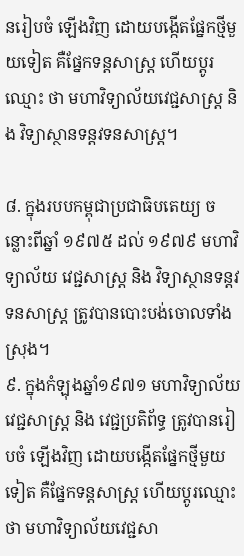នរៀបចំ ឡើងវិញ ដោយបង្កើតផ្នែកថ្មីមួយទៀត គឺផ្នែកទន្តសាស្ត្រ ហើយប្តូរឈ្មោះ ថា មហាវិទ្យាល័យវេជ្ជសាស្រ្ត និង វិទ្យាស្ថានទន្តវទនសាស្រ្ត។

៨. ក្នុងរបបកម្ពុជាប្រជាធិបតេយ្យ ចន្លោះពីឆ្នាំ ១៩៧៥ ដល់ ១៩៧៩ មហាវិទ្យាល័យ វេជ្ជសាស្រ្ត និង វិទ្យាស្ថានទន្តវទនសាស្រ្ត ត្រូវបានបោះបង់ចោលទាំងស្រុង។
៩. ក្នុងកំឡុងឆ្នាំ១៩៧១ មហាវិទ្យាល័យ វេជ្ជសាស្រ្ត និង វេជ្ជប្រតិព័ទ្ធ ត្រូវបានរៀបចំ ឡើងវិញ ដោយបង្កើតផ្នែកថ្មីមួយទៀត គឺផ្នែកទន្តសាស្ត្រ ហើយប្តូរឈ្មោះ ថា មហាវិទ្យាល័យវេជ្ជសា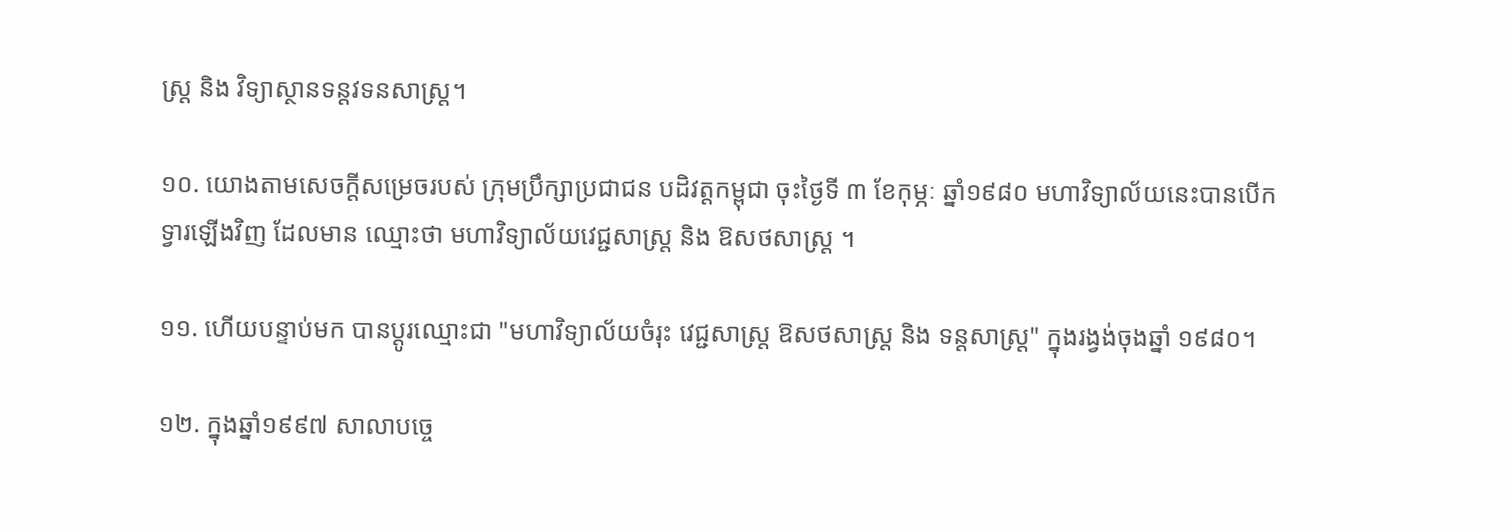ស្រ្ត និង វិទ្យាស្ថានទន្តវទនសាស្រ្ត។

១០. យោងតាមសេចក្តីសម្រេចរបស់ ក្រុមប្រឹក្សាប្រជាជន បដិវត្តកម្ពុជា ចុះថ្ងៃទី ៣ ខែកុម្ភៈ ឆ្នាំ១៩៨០ មហាវិទ្យាល័យនេះបានបើកទ្វារឡើងវិញ ដែលមាន ឈ្មោះថា មហាវិទ្យាល័យវេជ្ជសាស្រ្ត និង ឱសថសាស្រ្ត ។

១១. ហើយបន្ទាប់មក បានប្តូរឈ្មោះជា "មហាវិទ្យាល័យចំរុះ វេជ្ជសាស្រ្ត ឱសថសាស្រ្ត និង ទន្តសាស្រ្ត" ក្នុងរង្វង់ចុងឆ្នាំ ១៩៨០។

១២. ក្នុងឆ្នាំ១៩៩៧ សាលាបច្ចេ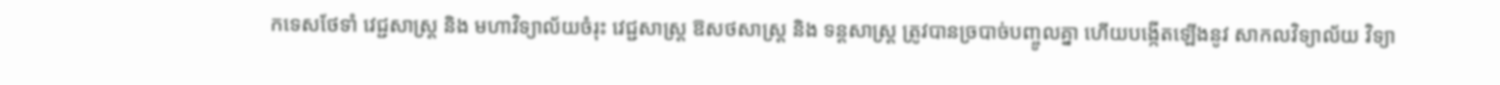កទេសថែទាំ វេជ្ជសាស្រ្ត និង មហាវិទ្យាល័យចំរុះ វេជ្ជសាស្រ្ត ឱសថសាស្រ្ត និង ទន្តសាស្រ្ត ត្រូវបានច្របាច់បញ្ចូលគ្នា ហើយបង្កើតឡើងនូវ សាកលវិទ្យាល័យ វិទ្យា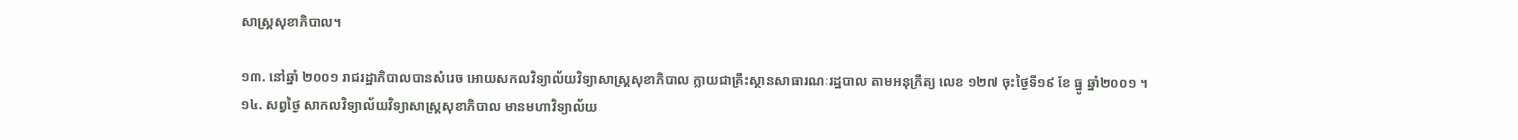សាស្រ្តសុខាភិបាល។

១៣. នៅឆ្នាំ ២០០១ រាជរដ្ឋាភិបាលបានសំរេច អោយសកលវិទ្យាល័យវិទ្យាសាស្រ្តសុខាភិបាល ក្លាយជាគ្រឹះស្ថានសាធារណៈរដ្ឋបាល តាមអនុក្រឹត្យ លេខ ១២៧ ចុះថ្ងៃទី១៩ ខែ ធ្នូ ឆ្នាំ២០០១ ។
១៤. សព្វថ្ងៃ សាកលវិទ្យាល័យវិទ្យាសាស្រ្តសុខាភិបាល មានមហាវិទ្យាល័យ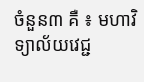ចំនួន៣ គឺ ៖ មហាវិទ្យាល័យវេជ្ជ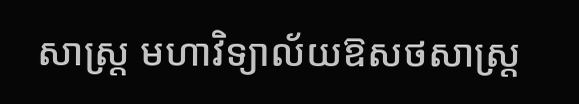សាស្រ្ត មហាវិទ្យាល័យឱសថសាស្រ្ត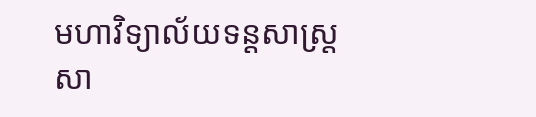មហាវិទ្យាល័យទន្តសាស្រ្ត សា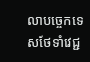លាបច្ចេកទេសថែទាំវេជ្ជ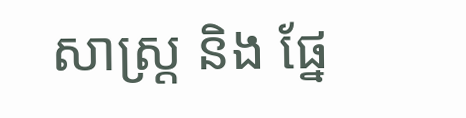សាស្រ្ត និង ផ្នែ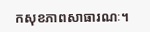កសុខភាពសាធារណៈ។